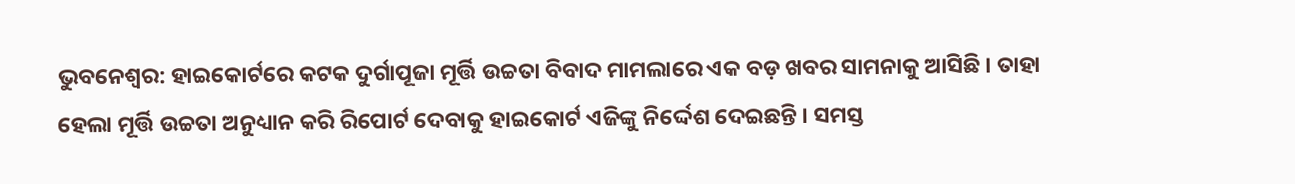ଭୁବନେଶ୍ୱର: ହାଇକୋର୍ଟରେ କଟକ ଦୁର୍ଗାପୂଜା ମୂର୍ତ୍ତି ଉଚ୍ଚତା ବିବାଦ ମାମଲାରେ ଏକ ବଡ଼ ଖବର ସାମନାକୁ ଆସିଛି । ତାହା ହେଲା ମୂର୍ତ୍ତି ଉଚ୍ଚତା ଅନୁଧ୍ୟାନ କରି ରିପୋର୍ଟ ଦେବାକୁ ହାଇକୋର୍ଟ ଏଜିଙ୍କୁ ନିର୍ଦ୍ଦେଶ ଦେଇଛନ୍ତି । ସମସ୍ତ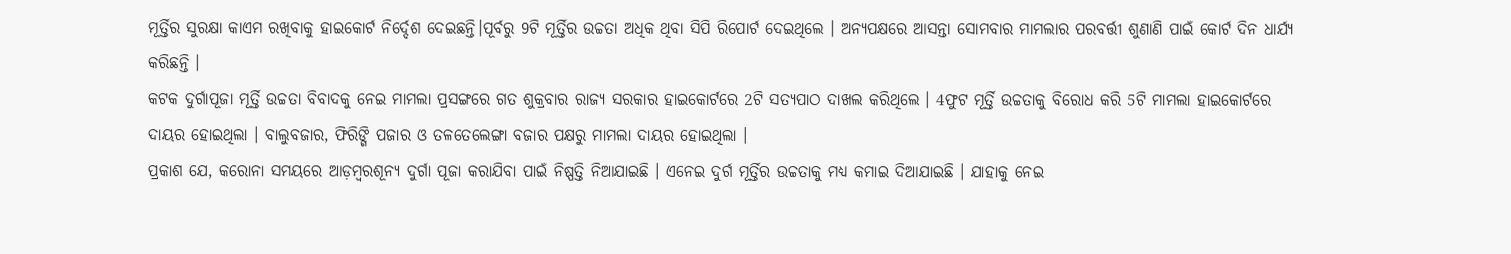ମୂର୍ତ୍ତିର ସୁରକ୍ଷା କାଏମ ରଖିବାକୁ ହାଇକୋର୍ଟ ନିର୍ଦ୍ଦେଶ ଦେଇଛନ୍ତି।ପୂର୍ବରୁ 9ଟି ମୂର୍ତ୍ତିର ଉଚ୍ଚତା ଅଧିକ ଥିବା ସିପି ରିପୋର୍ଟ ଦେଇଥିଲେ । ଅନ୍ୟପକ୍ଷରେ ଆସନ୍ତା ସୋମବାର ମାମଲାର ପରବର୍ତ୍ତୀ ଶୁଣାଣି ପାଇଁ କୋର୍ଟ ଦିନ ଧାର୍ଯ୍ୟ କରିଛନ୍ତି ।
କଟକ ଦୁର୍ଗାପୂଜା ମୂର୍ତ୍ତି ଉଚ୍ଚତା ବିବାଦକୁ ନେଇ ମାମଲା ପ୍ରସଙ୍ଗରେ ଗତ ଶୁକ୍ରବାର ରାଜ୍ୟ ସରକାର ହାଇକୋର୍ଟରେ 2ଟି ସତ୍ୟପାଠ ଦାଖଲ କରିଥିଲେ । 4ଫୁଟ ମୂର୍ତ୍ତି ଉଚ୍ଚତାକୁ ବିରୋଧ କରି 5ଟି ମାମଲା ହାଇକୋର୍ଟରେ ଦାୟର ହୋଇଥିଲା । ବାଲୁବଜାର, ଫିରିଙ୍ଗି ପଜାର ଓ ତଳତେଲେଙ୍ଗା ବଜାର ପକ୍ଷରୁ ମାମଲା ଦାୟର ହୋଇଥିଲା ।
ପ୍ରକାଶ ଯେ, କରୋନା ସମୟରେ ଆଡ଼ମ୍ବରଶୂନ୍ୟ ଦୁର୍ଗା ପୂଜା କରାଯିବା ପାଇଁ ନିଷ୍ପତ୍ତି ନିଆଯାଇଛି । ଏନେଇ ଦୁର୍ଗ ମୂର୍ତ୍ତିର ଉଚ୍ଚତାକୁ ମଧ୍ୟ କମାଇ ଦିଆଯାଇଛି । ଯାହାକୁ ନେଇ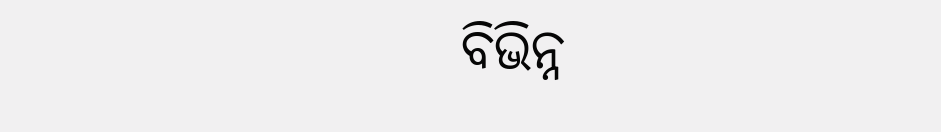ବିଭିନ୍ନ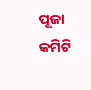ପୂଜା କମିଟି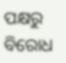ପକ୍ଷରୁ ବିରୋଧ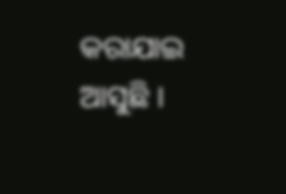କରାଯାଇ ଆସୁଛି ।